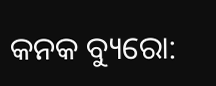କନକ ବ୍ୟୁରୋ: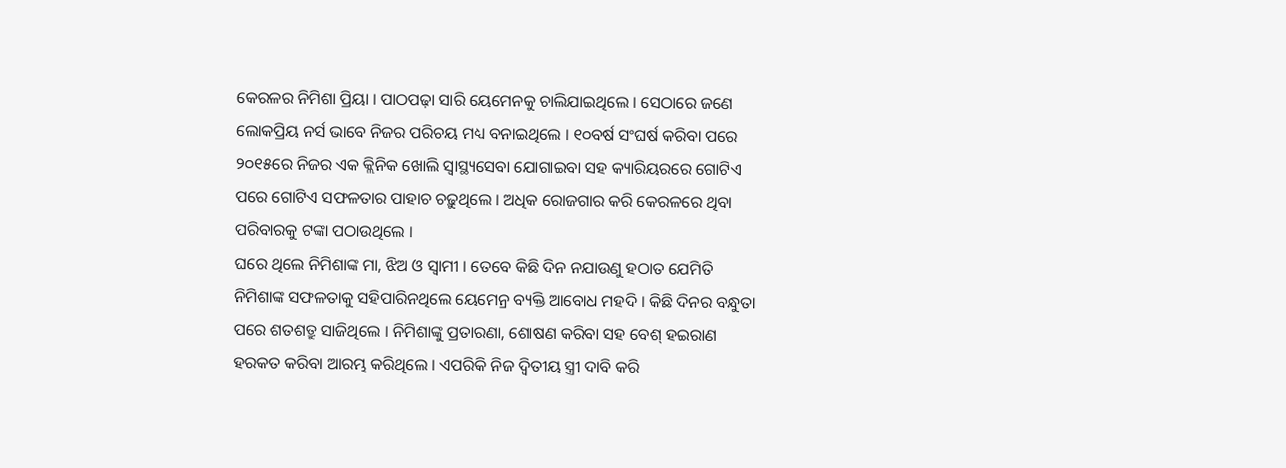କେରଳର ନିମିଶା ପ୍ରିୟା । ପାଠପଢ଼ା ସାରି ୟେମେନକୁ ଚାଲିଯାଇଥିଲେ । ସେଠାରେ ଜଣେ ଲୋକପ୍ରିୟ ନର୍ସ ଭାବେ ନିଜର ପରିଚୟ ମଧ୍ୟ ବନାଇଥିଲେ । ୧୦ବର୍ଷ ସଂଘର୍ଷ କରିବା ପରେ ୨୦୧୫ରେ ନିଜର ଏକ କ୍ଲିନିକ ଖୋଲି ସ୍ବାସ୍ଥ୍ୟସେବା ଯୋଗାଇବା ସହ କ୍ୟାରିୟରରେ ଗୋଟିଏ ପରେ ଗୋଟିଏ ସଫଳତାର ପାହାଚ ଚଢ଼ୁଥିଲେ । ଅଧିକ ରୋଜଗାର କରି କେରଳରେ ଥିବା ପରିବାରକୁ ଟଙ୍କା ପଠାଉଥିଲେ ।
ଘରେ ଥିଲେ ନିମିଶାଙ୍କ ମା, ଝିଅ ଓ ସ୍ବାମୀ । ତେବେ କିଛି ଦିନ ନଯାଉଣୁ ହଠାତ ଯେମିତି ନିମିଶାଙ୍କ ସଫଳତାକୁ ସହିପାରିନଥିଲେ ୟେମେନ୍ର ବ୍ୟକ୍ତି ଆବୋଧ ମହଦି । କିଛି ଦିନର ବନ୍ଧୁତା ପରେ ଶତଶତ୍ରୁ ସାଜିଥିଲେ । ନିମିଶାଙ୍କୁ ପ୍ରତାରଣା, ଶୋଷଣ କରିବା ସହ ବେଶ୍ ହଇରାଣ ହରକତ କରିବା ଆରମ୍ଭ କରିଥିଲେ । ଏପରିକି ନିଜ ଦ୍ବିତୀୟ ସ୍ତ୍ରୀ ଦାବି କରି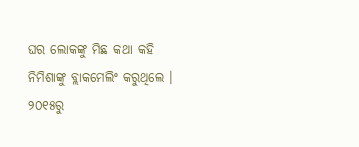ଘର ଲୋକଙ୍କୁ ମିଛ କଥା କହି ନିମିଶାଙ୍କୁ ବ୍ଲାକମେଲିଂ କରୁଥିଲେ । ୨୦୧୫ରୁ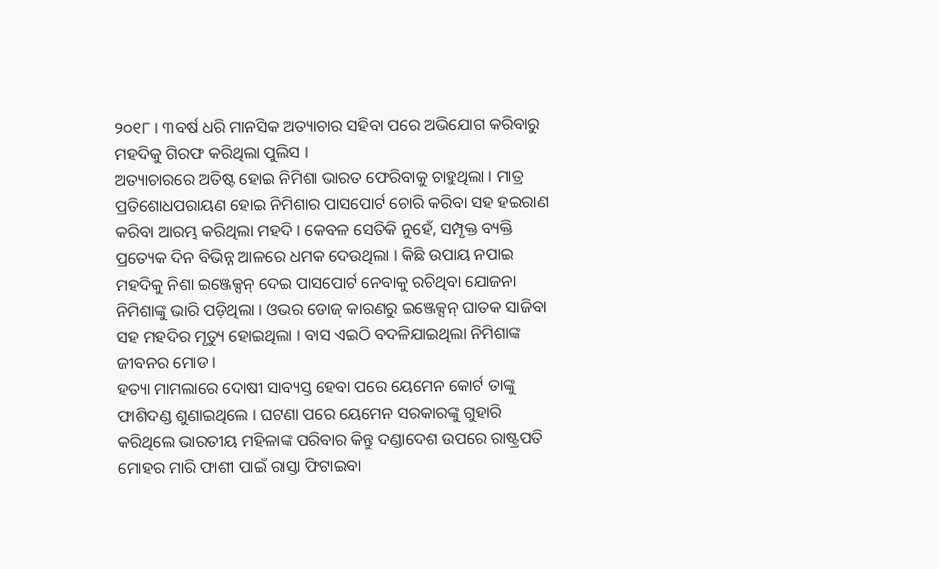୨୦୧୮ । ୩ବର୍ଷ ଧରି ମାନସିକ ଅତ୍ୟାଚାର ସହିବା ପରେ ଅଭିଯୋଗ କରିବାରୁ ମହଦିକୁ ଗିରଫ କରିଥିଲା ପୁଲିସ ।
ଅତ୍ୟାଚାରରେ ଅତିଷ୍ଟ ହୋଇ ନିମିଶା ଭାରତ ଫେରିବାକୁ ଚାହୁଥିଲା । ମାତ୍ର ପ୍ରତିଶୋଧପରାୟଣ ହୋଇ ନିମିଶାର ପାସପୋର୍ଟ ଚୋରି କରିବା ସହ ହଇରାଣ କରିବା ଆରମ୍ଭ କରିଥିଲା ମହଦି । କେବଳ ସେତିକି ନୁହେଁ, ସମ୍ପୃକ୍ତ ବ୍ୟକ୍ତି ପ୍ରତ୍ୟେକ ଦିନ ବିଭିନ୍ନ ଆଳରେ ଧମକ ଦେଉଥିଲା । କିଛି ଉପାୟ ନପାଇ ମହଦିକୁ ନିଶା ଇଞ୍ଜେକ୍ସନ୍ ଦେଇ ପାସପୋର୍ଟ ନେବାକୁ ରଚିଥିବା ଯୋଜନା ନିମିଶାଙ୍କୁ ଭାରି ପଡ଼ିଥିଲା । ଓଭର ଡୋଜ୍ କାରଣରୁ ଇଞ୍ଜେକ୍ସନ୍ ଘାତକ ସାଜିବା ସହ ମହଦିର ମୃତ୍ୟୁ ହୋଇଥିଲା । ବାସ ଏଇଠି ବଦଳିଯାଇଥିଲା ନିମିଶାଙ୍କ ଜୀବନର ମୋଡ ।
ହତ୍ୟା ମାମଲାରେ ଦୋଷୀ ସାବ୍ୟସ୍ତ ହେବା ପରେ ୟେମେନ କୋର୍ଟ ତାଙ୍କୁ ଫାଶିଦଣ୍ଡ ଶୁଣାଇଥିଲେ । ଘଟଣା ପରେ ୟେମେନ ସରକାରଙ୍କୁ ଗୁହାରି କରିଥିଲେ ଭାରତୀୟ ମହିଳାଙ୍କ ପରିବାର କିନ୍ତୁ ଦଣ୍ଡାଦେଶ ଉପରେ ରାଷ୍ଟ୍ରପତି ମୋହର ମାରି ଫାଶୀ ପାଇଁ ରାସ୍ତା ଫିଟାଇବା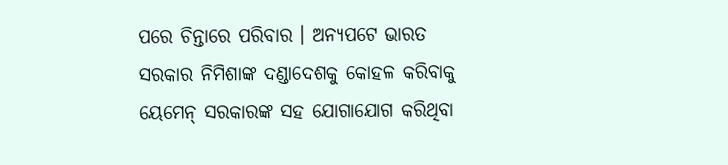ପରେ ଚିନ୍ତାରେ ପରିବାର । ଅନ୍ୟପଟେ ଭାରତ ସରକାର ନିମିଶାଙ୍କ ଦଣ୍ଡାଦେଶକୁ କୋହଳ କରିବାକୁ ୟେମେନ୍ ସରକାରଙ୍କ ସହ ଯୋଗାଯୋଗ କରିଥିବା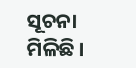ସୂଚନା ମିଳିଛି ।